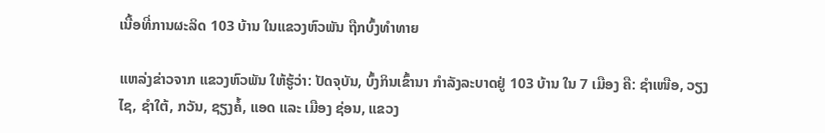ເນື້ອທີ່ການຜະລິດ 103 ບ້ານ ໃນແຂວງຫົວພັນ ຖືກບົ້ງທໍາທາຍ

ແຫລ່ງຂ່າວຈາກ ແຂວງຫົວພັນ ໃຫ້ຮູ້ວ່າ: ປັດຈຸບັນ, ບົ້ງກິນເຂົ້ານາ ກຳລັງລະບາດຢູ່ 103 ບ້ານ ໃນ 7 ເມືອງ ຄື: ຊຳເໜືອ, ວຽງໄຊ, ຊຳໃຕ້, ກວັນ, ຊຽງຄໍ້, ແອດ ແລະ ເມືອງ ຊ່ອນ, ແຂວງ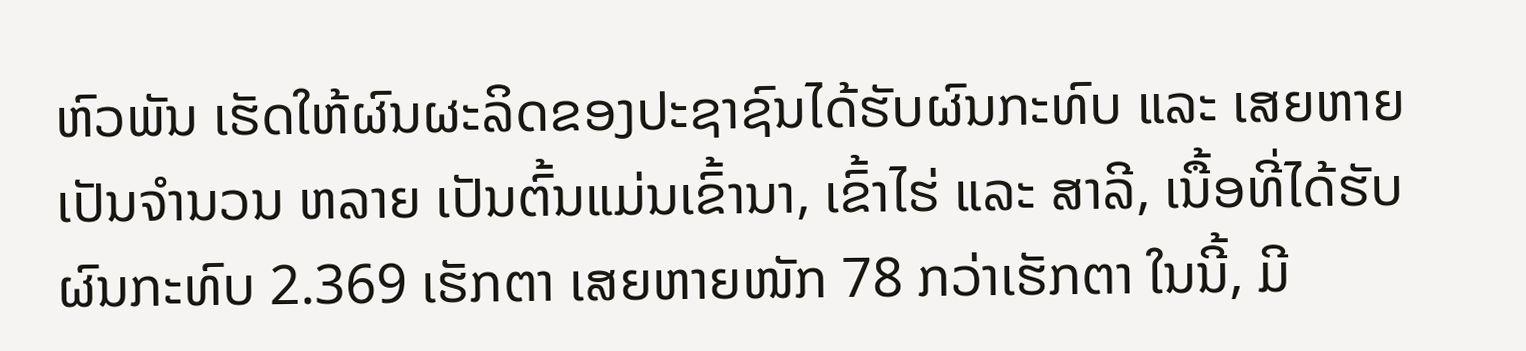ຫົວພັນ ເຮັດໃຫ້ຜົນຜະລິດຂອງປະຊາຊົນໄດ້ຮັບຜົນກະທົບ ແລະ ເສຍຫາຍເປັນຈຳນວນ ຫລາຍ ເປັນຕົ້ນແມ່ນເຂົ້ານາ, ເຂົ້າໄຮ່ ແລະ ສາລີ, ເນື້ອທີ່ໄດ້ຮັບຜົນກະທົບ 2.369 ເຮັກຕາ ເສຍຫາຍໜັກ 78 ກວ່າເຮັກຕາ ໃນນີ້, ມີ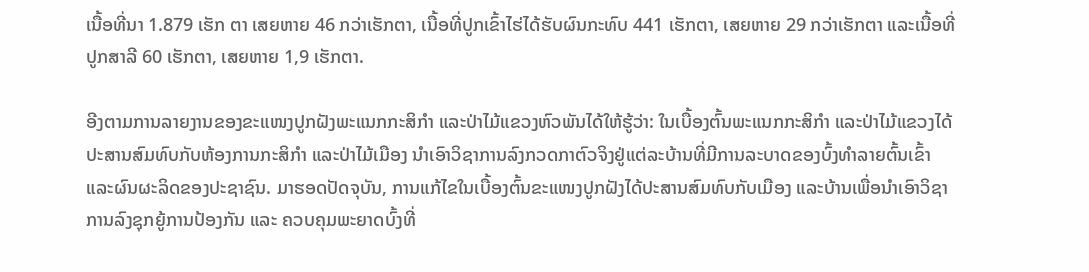ເນື້ອທີ່ນາ 1.879 ເຮັກ ຕາ ເສຍຫາຍ 46 ກວ່າເຮັກຕາ, ເນື້ອທີ່ປູກເຂົ້າໄຮ່ໄດ້ຮັບຜົນກະທົບ 441 ເຮັກຕາ, ເສຍຫາຍ 29 ກວ່າເຮັກຕາ ແລະເນື້ອທີ່ປູກສາລີ 60 ເຮັກຕາ, ເສຍຫາຍ 1,9 ເຮັກຕາ.

ອີງຕາມການລາຍງານຂອງຂະແໜງປູກຝັງພະແນກກະສິກຳ ແລະປ່າໄມ້ແຂວງຫົວພັນໄດ້ໃຫ້ຮູ້ວ່າ: ໃນເບື້ອງຕົ້ນພະແນກກະສິກຳ ແລະປ່າໄມ້ແຂວງໄດ້ປະສານສົມທົບກັບຫ້ອງການກະສິກຳ ແລະປ່າໄມ້ເມືອງ ນຳເອົາວິຊາການລົງກວດກາຕົວຈິງຢູ່ແຕ່ລະບ້ານທີ່ມີການລະບາດຂອງບົ້ງທຳລາຍຕົ້ນເຂົ້າ ແລະຜົນຜະລິດຂອງປະຊາຊົນ. ມາຮອດປັດຈຸບັນ, ການແກ້ໄຂໃນເບື້ອງຕົ້ນຂະແໜງປູກຝັງໄດ້ປະສານສົມທົບກັບເມືອງ ແລະບ້ານເພື່ອນຳເອົາວິຊາການລົງຊຸກຍູ້ການປ້ອງກັນ ແລະ ຄວບຄຸມພະຍາດບົ້ງທີ່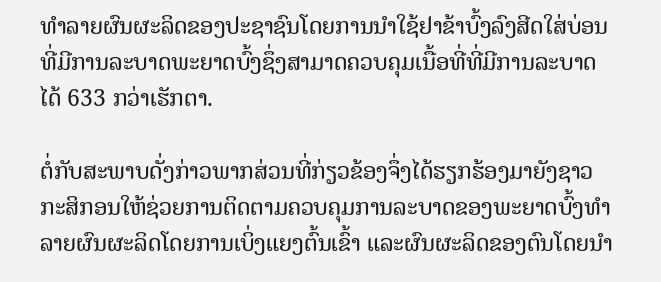ທຳລາຍຜົນຜະລິດຂອງປະຊາຊົນໂດຍການນຳໃຊ້ຢາຂ້າບົ້ງລົງສີດໃສ່ບ່ອນທີ່ມີການລະບາດພະຍາດບົ້ງຊຶ່ງສາມາດຄວບຄຸມເນື້ອທີ່ທີ່ມີການລະບາດໄດ້ 633 ກວ່າເຮັກຕາ.

ຕໍ່ກັບສະພາບດັ່ງກ່າວພາກສ່ວນທີ່ກ່ຽວຂ້ອງຈຶ່ງໄດ້ຮຽກຮ້ອງມາຍັງຊາວກະສິກອນໃຫ້ຊ່ວຍການຕິດຕາມຄວບຄຸມການລະບາດຂອງພະຍາດບົ້ງທຳລາຍຜົນຜະລິດໂດຍການເບິ່ງແຍງຕົ້ນເຂົ້າ ແລະຜົນຜະລິດຂອງຕົນໂດຍນຳ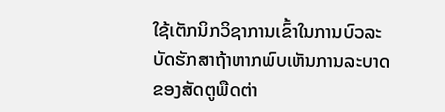ໃຊ້ເຕັກນິກວິຊາການເຂົ້າໃນການບົວລະບັດຮັກສາຖ້າຫາກພົບເຫັນການລະບາດຂອງສັດຕູພືດຕ່າ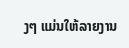ງໆ ແມ່ນໃຫ້ລາຍງານ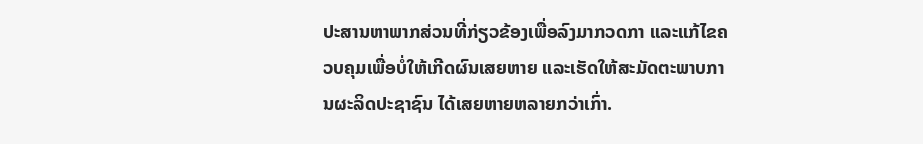ປະສານຫາພາກສ່ວນທີ່ກ່ຽວຂ້ອງເພື່ອລົງມາກວດກາ ແລະແກ້ໄຂຄວບຄຸມເພື່ອບໍ່ໃຫ້ເກີດຜົນເສຍຫາຍ ແລະເຮັດໃຫ້ສະມັດຕະພາບການຜະລິດປະຊາຊົນ ໄດ້ເສຍຫາຍຫລາຍກວ່າເກົ່າ.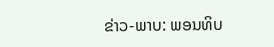ຂ່າວ-ພາບ: ພອນທິບ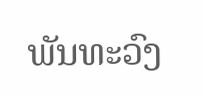ພັນທະວົງ